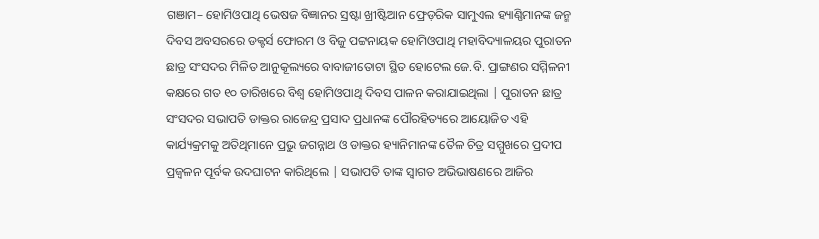ଗଞାମ– ହୋମିଓପାଥି ଭେଷଜ ବିଜ୍ଞାନର ସ୍ରଷ୍ଟା ଖ୍ରୀଷ୍ଟିଆନ ଫ୍ରେଡ଼ରିକ ସାମୁଏଲ ହ୍ୟାଣ୍ଣିମାନଙ୍କ ଜନ୍ମ ଦିବସ ଅବସରରେ ଡକ୍ଟର୍ସ ଫୋରମ ଓ ବିଜୁ ପଟ୍ଟନାୟକ ହୋମିଓପାଥି ମହାବିଦ୍ୟାଳୟର ପୁରାତନ ଛାତ୍ର ସଂସଦର ମିଳିତ ଆନୁକୂଲ୍ୟରେ ବାବାଜୀତୋଟା ସ୍ଥିତ ହୋଟେଲ ଜେ.ବି. ପ୍ରାଙ୍ଗଣର ସମ୍ମିଳନୀ କକ୍ଷରେ ଗତ ୧୦ ତାରିଖରେ ବିଶ୍ୱ ହୋମିଓପାଥି ଦିବସ ପାଳନ କରାଯାଇଥିଲା | ପୁରାତନ ଛାତ୍ର ସଂସଦର ସଭାପତି ଡାକ୍ତର ରାଜେନ୍ଦ୍ର ପ୍ରସାଦ ପ୍ରଧାନଙ୍କ ପୌରହିତ୍ୟରେ ଆୟୋଜିତ ଏହି କାର୍ଯ୍ୟକ୍ରମକୁ ଅତିଥିମାନେ ପ୍ରଭୁ ଜଗନ୍ନାଥ ଓ ଡାକ୍ତର ହ୍ୟାନିମାନଙ୍କ ତୈଳ ଚିତ୍ର ସମ୍ମୁଖରେ ପ୍ରଦୀପ ପ୍ରଜ୍ବଳନ ପୂର୍ବକ ଉଦଘାଟନ କାରିଥିଲେ | ସଭାପତି ତାଙ୍କ ସ୍ୱାଗତ ଅଭିଭାଷଣରେ ଆଜିର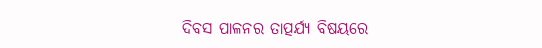ଦିବସ ପାଳନର ତାତ୍ପର୍ଯ୍ୟ ବିଷୟରେ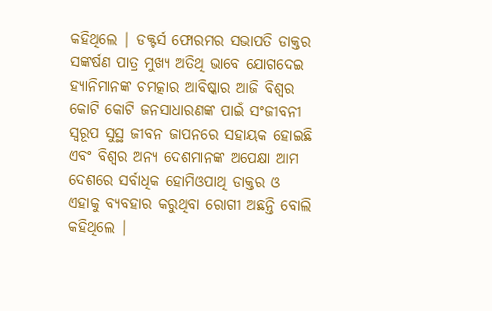କହିଥିଲେ | ଡକ୍ଟର୍ସ ଫୋରମର ସଭାପତି ଡାକ୍ତର ସଙ୍କର୍ଷଣ ପାତ୍ର ମୁଖ୍ୟ ଅତିଥି ଭାବେ ଯୋଗଦେଇ ହ୍ୟାନିମାନଙ୍କ ଚମତ୍କାର ଆବିଷ୍କାର ଆଜି ବିଶ୍ୱର କୋଟି କୋଟି ଜନସାଧାରଣଙ୍କ ପାଇଁ ସଂଜୀବନୀ ସ୍ୱରୂପ ସୁସ୍ଥ ଜୀବନ ଜାପନରେ ସହାୟକ ହୋଇଛି ଏବଂ ବିଶ୍ୱର ଅନ୍ୟ ଦେଶମାନଙ୍କ ଅପେକ୍ଷା ଆମ ଦେଶରେ ସର୍ବାଧିକ ହୋମିଓପାଥି ଡାକ୍ତର ଓ ଏହାକୁ ବ୍ୟବହାର କରୁଥିବା ରୋଗୀ ଅଛନ୍ତି ବୋଲି କହିଥିଲେ |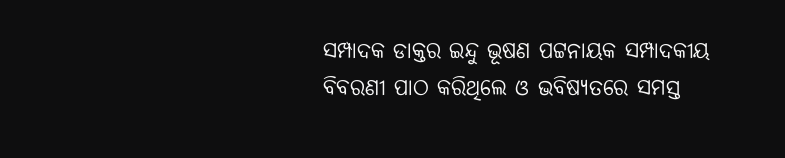ସମ୍ପାଦକ ଡାକ୍ତର ଇନ୍ଦୁ ଭୂଷଣ ପଟ୍ଟନାୟକ ସମ୍ପାଦକୀୟ ବିବରଣୀ ପାଠ କରିଥିଲେ ଓ ଭବିଷ୍ୟତରେ ସମସ୍ତ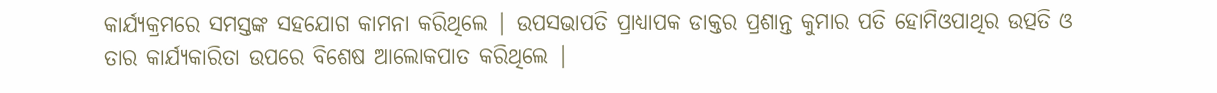କାର୍ଯ୍ୟକ୍ରମରେ ସମସ୍ତଙ୍କ ସହଯୋଗ କାମନା କରିଥିଲେ | ଉପସଭାପତି ପ୍ରାଧ୍ୟାପକ ଡାକ୍ତର ପ୍ରଶାନ୍ତ କୁମାର ପତି ହୋମିଓପାଥିର ଉତ୍ପତି ଓ ତାର କାର୍ଯ୍ୟକାରିତା ଉପରେ ବିଶେଷ ଆଲୋକପାତ କରିଥିଲେ |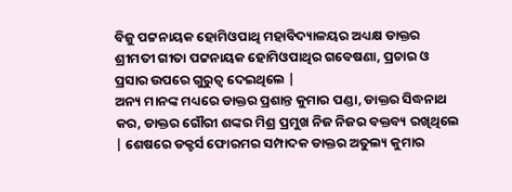ବିଜୁ ପଟ୍ଟନାୟକ ହୋମିଓପାଥି ମହାବିଦ୍ୟାଳୟର ଅଧ୍ୟକ୍ଷ ଡାକ୍ତର ଶ୍ରୀମତୀ ଗୀତା ପଟ୍ଟନାୟକ ହୋମିଓପାଥିର ଗବେଷଣା, ପ୍ରଚାର ଓ ପ୍ରସାର ଉପରେ ଗୁରୁତ୍ବ ଦେଇଥିଲେ |
ଅନ୍ୟ ମାନଙ୍କ ମଧ୍ୟରେ ଡାକ୍ତର ପ୍ରଶାନ୍ତ କୁମାର ପଣ୍ଡା, ଡାକ୍ତର ସିଦ୍ଧନାଥ କର, ଡାକ୍ତର ଗୌରୀ ଶଙ୍କର ମିଶ୍ର ପ୍ରମୁଖ ନିଜ ନିଜର ବକ୍ତବ୍ୟ ରଖିଥିଲେ | ଶେଷରେ ଡକ୍ଟର୍ସ ଫୋରମର ସମ୍ପାଦକ ଡାକ୍ତର ଅତୁଲ୍ୟ କୁମାର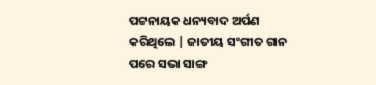ପଟ୍ଟନାୟକ ଧନ୍ୟବାଦ ଅର୍ପଣ କରିଥିଲେ | ଜାତୀୟ ସଂଗୀତ ଗାନ ପରେ ସଭା ସାଙ୍ଗ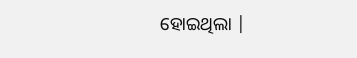ହୋଇଥିଲା |